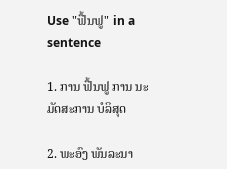Use "ຟື້ນຟູ" in a sentence

1. ການ ຟື້ນຟູ ການ ນະມັດສະການ ບໍລິສຸດ

2. ພະອົງ ພັນລະນາ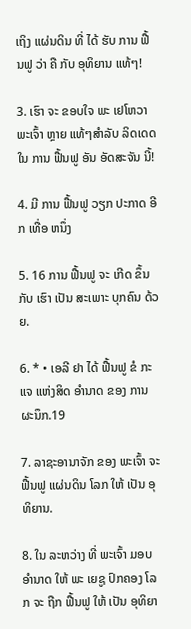ເຖິງ ແຜ່ນດິນ ທີ່ ໄດ້ ຮັບ ການ ຟື້ນຟູ ວ່າ ຄື ກັບ ອຸທິຍານ ແທ້ໆ!

3. ເຮົາ ຈະ ຂອບໃຈ ພະ ເຢໂຫວາ ພະເຈົ້າ ຫຼາຍ ແທ້ໆສໍາລັບ ລິດເດດ ໃນ ການ ຟື້ນຟູ ອັນ ອັດສະຈັນ ນີ້!

4. ມີ ການ ຟື້ນຟູ ວຽກ ປະກາດ ອີກ ເທື່ອ ຫນຶ່ງ

5. 16 ການ ຟື້ນຟູ ຈະ ເກີດ ຂຶ້ນ ກັບ ເຮົາ ເປັນ ສະເພາະ ບຸກຄົນ ດ້ວຍ.

6. * • ເອລີ ຢາ ໄດ້ ຟື້ນຟູ ຂໍ ກະ ແຈ ແຫ່ງສິດ ອໍານາດ ຂອງ ການ ຜະນຶກ.19

7. ລາຊະອານາຈັກ ຂອງ ພະເຈົ້າ ຈະ ຟື້ນຟູ ແຜ່ນດິນ ໂລກ ໃຫ້ ເປັນ ອຸທິຍານ.

8. ໃນ ລະຫວ່າງ ທີ່ ພະເຈົ້າ ມອບ ອໍານາດ ໃຫ້ ພະ ເຍຊູ ປົກຄອງ ໂລກ ຈະ ຖືກ ຟື້ນຟູ ໃຫ້ ເປັນ ອຸທິຍາ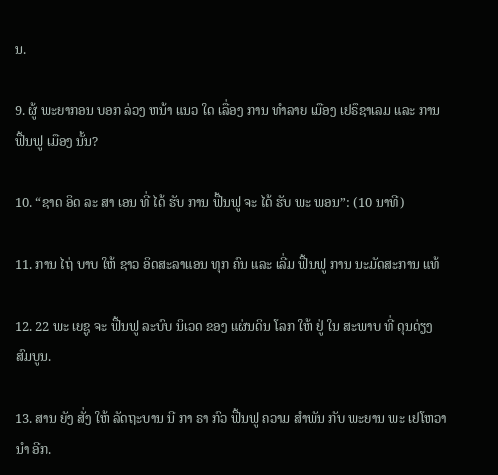ນ.

9. ຜູ້ ພະຍາກອນ ບອກ ລ່ວງ ຫນ້າ ແນວ ໃດ ເລື່ອງ ການ ທໍາລາຍ ເມືອງ ເຢຣຶຊາເລມ ແລະ ການ ຟື້ນຟູ ເມືອງ ນັ້ນ?

10. “ຊາດ ອິດ ລະ ສາ ເອນ ທີ່ ໄດ້ ຮັບ ການ ຟື້ນຟູ ຈະ ໄດ້ ຮັບ ພະ ພອນ”: (10 ນາທີ)

11. ການ ໄຖ່ ບາບ ໃຫ້ ຊາວ ອິດສະລາແອນ ທຸກ ຄົນ ແລະ ເລີ່ມ ຟື້ນຟູ ການ ນະມັດສະການ ແທ້

12. 22 ພະ ເຍຊູ ຈະ ຟື້ນຟູ ລະບົບ ນິເວດ ຂອງ ແຜ່ນດິນ ໂລກ ໃຫ້ ຢູ່ ໃນ ສະພາບ ທີ່ ດຸນດ່ຽງ ສົມບູນ.

13. ສານ ຍັງ ສັ່ງ ໃຫ້ ລັດຖະບານ ນີ ກາ ຣາ ກົວ ຟື້ນຟູ ຄວາມ ສໍາພັນ ກັບ ພະຍານ ພະ ເຢໂຫວາ ນໍາ ອີກ.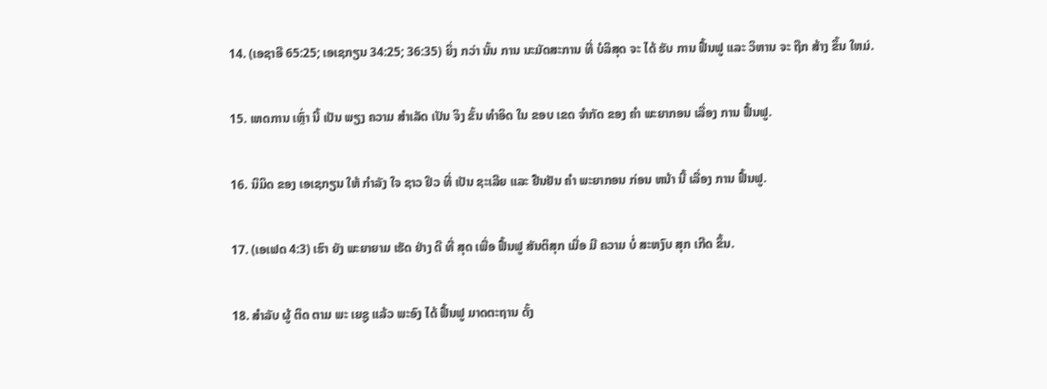14. (ເອຊາອີ 65:25; ເອເຊກຽນ 34:25; 36:35) ຍິ່ງ ກວ່າ ນັ້ນ ການ ນະມັດສະການ ທີ່ ບໍລິສຸດ ຈະ ໄດ້ ຮັບ ການ ຟື້ນຟູ ແລະ ວິຫານ ຈະ ຖືກ ສ້າງ ຂຶ້ນ ໃຫມ່.

15. ເຫດການ ເຫຼົ່າ ນີ້ ເປັນ ພຽງ ຄວາມ ສໍາເລັດ ເປັນ ຈິງ ຂັ້ນ ທໍາອິດ ໃນ ຂອບ ເຂດ ຈໍາກັດ ຂອງ ຄໍາ ພະຍາກອນ ເລື່ອງ ການ ຟື້ນຟູ.

16. ນິມິດ ຂອງ ເອເຊກຽນ ໃຫ້ ກໍາລັງ ໃຈ ຊາວ ຢິວ ທີ່ ເປັນ ຊະເລີຍ ແລະ ຢືນຢັນ ຄໍາ ພະຍາກອນ ກ່ອນ ຫນ້າ ນີ້ ເລື່ອງ ການ ຟື້ນຟູ.

17. (ເອເຟດ 4:3) ເຮົາ ຍັງ ພະຍາຍາມ ເຮັດ ຢ່າງ ດີ ທີ່ ສຸດ ເພື່ອ ຟື້ນຟູ ສັນຕິສຸກ ເມື່ອ ມີ ຄວາມ ບໍ່ ສະຫງົບ ສຸກ ເກີດ ຂຶ້ນ.

18. ສໍາລັບ ຜູ້ ຕິດ ຕາມ ພະ ເຍຊູ ແລ້ວ ພະອົງ ໄດ້ ຟື້ນຟູ ມາດຕະຖານ ດັ້ງ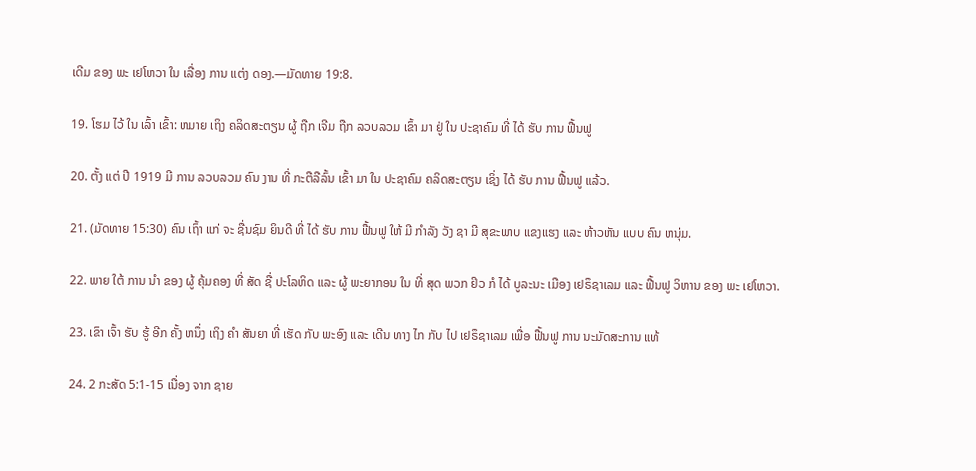ເດີມ ຂອງ ພະ ເຢໂຫວາ ໃນ ເລື່ອງ ການ ແຕ່ງ ດອງ.—ມັດທາຍ 19:8.

19. ໂຮມ ໄວ້ ໃນ ເລົ້າ ເຂົ້າ: ຫມາຍ ເຖິງ ຄລິດສະຕຽນ ຜູ້ ຖືກ ເຈີມ ຖືກ ລວບລວມ ເຂົ້າ ມາ ຢູ່ ໃນ ປະຊາຄົມ ທີ່ ໄດ້ ຮັບ ການ ຟື້ນຟູ

20. ຕັ້ງ ແຕ່ ປີ 1919 ມີ ການ ລວບລວມ ຄົນ ງານ ທີ່ ກະຕືລືລົ້ນ ເຂົ້າ ມາ ໃນ ປະຊາຄົມ ຄລິດສະຕຽນ ເຊິ່ງ ໄດ້ ຮັບ ການ ຟື້ນຟູ ແລ້ວ.

21. (ມັດທາຍ 15:30) ຄົນ ເຖົ້າ ແກ່ ຈະ ຊື່ນຊົມ ຍິນດີ ທີ່ ໄດ້ ຮັບ ການ ຟື້ນຟູ ໃຫ້ ມີ ກໍາລັງ ວັງ ຊາ ມີ ສຸຂະພາບ ແຂງແຮງ ແລະ ຫ້າວຫັນ ແບບ ຄົນ ຫນຸ່ມ.

22. ພາຍ ໃຕ້ ການ ນໍາ ຂອງ ຜູ້ ຄຸ້ມຄອງ ທີ່ ສັດ ຊື່ ປະໂລຫິດ ແລະ ຜູ້ ພະຍາກອນ ໃນ ທີ່ ສຸດ ພວກ ຢິວ ກໍ ໄດ້ ບູລະນະ ເມືອງ ເຢຣຶຊາເລມ ແລະ ຟື້ນຟູ ວິຫານ ຂອງ ພະ ເຢໂຫວາ.

23. ເຂົາ ເຈົ້າ ຮັບ ຮູ້ ອີກ ຄັ້ງ ຫນຶ່ງ ເຖິງ ຄໍາ ສັນຍາ ທີ່ ເຮັດ ກັບ ພະອົງ ແລະ ເດີນ ທາງ ໄກ ກັບ ໄປ ເຢຣຶຊາເລມ ເພື່ອ ຟື້ນຟູ ການ ນະມັດສະການ ແທ້

24. 2 ກະສັດ 5:1-15 ເນື່ອງ ຈາກ ຊາຍ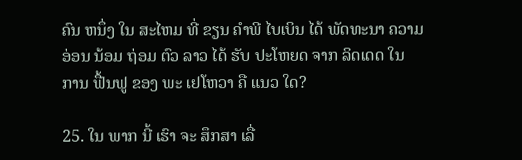ຄົນ ຫນຶ່ງ ໃນ ສະໄຫມ ທີ່ ຂຽນ ຄໍາພີ ໄບເບິນ ໄດ້ ພັດທະນາ ຄວາມ ອ່ອນ ນ້ອມ ຖ່ອມ ຕົວ ລາວ ໄດ້ ຮັບ ປະໂຫຍດ ຈາກ ລິດເດດ ໃນ ການ ຟື້ນຟູ ຂອງ ພະ ເຢໂຫວາ ຄື ແນວ ໃດ?

25. ໃນ ພາກ ນີ້ ເຮົາ ຈະ ສຶກສາ ເລື່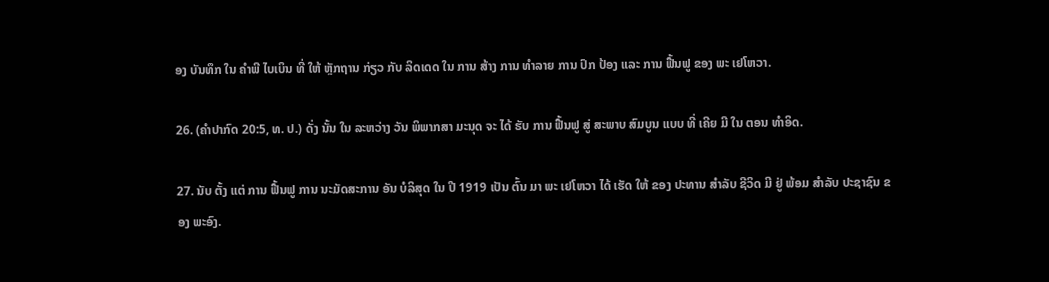ອງ ບັນທຶກ ໃນ ຄໍາພີ ໄບເບິນ ທີ່ ໃຫ້ ຫຼັກຖານ ກ່ຽວ ກັບ ລິດເດດ ໃນ ການ ສ້າງ ການ ທໍາລາຍ ການ ປົກ ປ້ອງ ແລະ ການ ຟື້ນຟູ ຂອງ ພະ ເຢໂຫວາ.

26. (ຄໍາປາກົດ 20:5, ທ. ປ.) ດັ່ງ ນັ້ນ ໃນ ລະຫວ່າງ ວັນ ພິພາກສາ ມະນຸດ ຈະ ໄດ້ ຮັບ ການ ຟື້ນຟູ ສູ່ ສະພາບ ສົມບູນ ແບບ ທີ່ ເຄີຍ ມີ ໃນ ຕອນ ທໍາອິດ.

27. ນັບ ຕັ້ງ ແຕ່ ການ ຟື້ນຟູ ການ ນະມັດສະການ ອັນ ບໍລິສຸດ ໃນ ປີ 1919 ເປັນ ຕົ້ນ ມາ ພະ ເຢໂຫວາ ໄດ້ ເຮັດ ໃຫ້ ຂອງ ປະທານ ສໍາລັບ ຊີວິດ ມີ ຢູ່ ພ້ອມ ສໍາລັບ ປະຊາຊົນ ຂອງ ພະອົງ.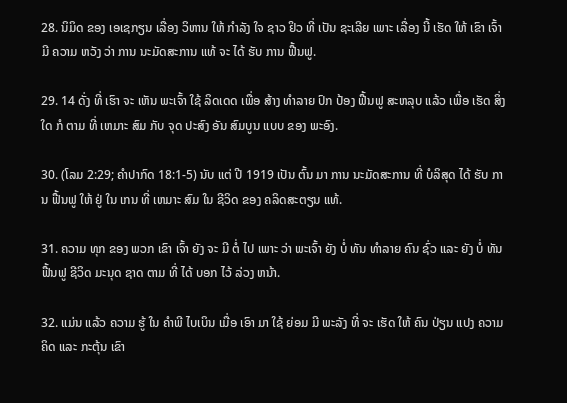28. ນິມິດ ຂອງ ເອເຊກຽນ ເລື່ອງ ວິຫານ ໃຫ້ ກໍາລັງ ໃຈ ຊາວ ຢິວ ທີ່ ເປັນ ຊະເລີຍ ເພາະ ເລື່ອງ ນີ້ ເຮັດ ໃຫ້ ເຂົາ ເຈົ້າ ມີ ຄວາມ ຫວັງ ວ່າ ການ ນະມັດສະການ ແທ້ ຈະ ໄດ້ ຮັບ ການ ຟື້ນຟູ.

29. 14 ດັ່ງ ທີ່ ເຮົາ ຈະ ເຫັນ ພະເຈົ້າ ໃຊ້ ລິດເດດ ເພື່ອ ສ້າງ ທໍາລາຍ ປົກ ປ້ອງ ຟື້ນຟູ ສະຫລຸບ ແລ້ວ ເພື່ອ ເຮັດ ສິ່ງ ໃດ ກໍ ຕາມ ທີ່ ເຫມາະ ສົມ ກັບ ຈຸດ ປະສົງ ອັນ ສົມບູນ ແບບ ຂອງ ພະອົງ.

30. (ໂລມ 2:29; ຄໍາປາກົດ 18:1-5) ນັບ ແຕ່ ປີ 1919 ເປັນ ຕົ້ນ ມາ ການ ນະມັດສະການ ທີ່ ບໍລິສຸດ ໄດ້ ຮັບ ການ ຟື້ນຟູ ໃຫ້ ຢູ່ ໃນ ເກນ ທີ່ ເຫມາະ ສົມ ໃນ ຊີວິດ ຂອງ ຄລິດສະຕຽນ ແທ້.

31. ຄວາມ ທຸກ ຂອງ ພວກ ເຂົາ ເຈົ້າ ຍັງ ຈະ ມີ ຕໍ່ ໄປ ເພາະ ວ່າ ພະເຈົ້າ ຍັງ ບໍ່ ທັນ ທໍາລາຍ ຄົນ ຊົ່ວ ແລະ ຍັງ ບໍ່ ທັນ ຟື້ນຟູ ຊີວິດ ມະນຸດ ຊາດ ຕາມ ທີ່ ໄດ້ ບອກ ໄວ້ ລ່ວງ ຫນ້າ.

32. ແມ່ນ ແລ້ວ ຄວາມ ຮູ້ ໃນ ຄໍາພີ ໄບເບິນ ເມື່ອ ເອົາ ມາ ໃຊ້ ຍ່ອມ ມີ ພະລັງ ທີ່ ຈະ ເຮັດ ໃຫ້ ຄົນ ປ່ຽນ ແປງ ຄວາມ ຄິດ ແລະ ກະຕຸ້ນ ເຂົາ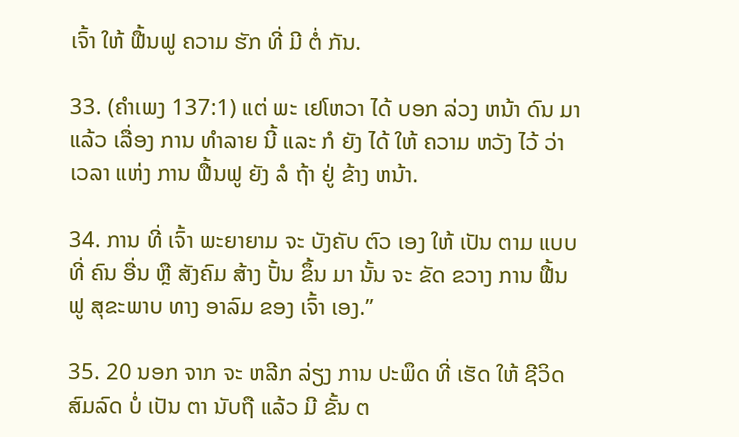ເຈົ້າ ໃຫ້ ຟື້ນຟູ ຄວາມ ຮັກ ທີ່ ມີ ຕໍ່ ກັນ.

33. (ຄໍາເພງ 137:1) ແຕ່ ພະ ເຢໂຫວາ ໄດ້ ບອກ ລ່ວງ ຫນ້າ ດົນ ມາ ແລ້ວ ເລື່ອງ ການ ທໍາລາຍ ນີ້ ແລະ ກໍ ຍັງ ໄດ້ ໃຫ້ ຄວາມ ຫວັງ ໄວ້ ວ່າ ເວລາ ແຫ່ງ ການ ຟື້ນຟູ ຍັງ ລໍ ຖ້າ ຢູ່ ຂ້າງ ຫນ້າ.

34. ການ ທີ່ ເຈົ້າ ພະຍາຍາມ ຈະ ບັງຄັບ ຕົວ ເອງ ໃຫ້ ເປັນ ຕາມ ແບບ ທີ່ ຄົນ ອື່ນ ຫຼື ສັງຄົມ ສ້າງ ປັ້ນ ຂຶ້ນ ມາ ນັ້ນ ຈະ ຂັດ ຂວາງ ການ ຟື້ນຟູ ສຸຂະພາບ ທາງ ອາລົມ ຂອງ ເຈົ້າ ເອງ.”

35. 20 ນອກ ຈາກ ຈະ ຫລີກ ລ່ຽງ ການ ປະພຶດ ທີ່ ເຮັດ ໃຫ້ ຊີວິດ ສົມລົດ ບໍ່ ເປັນ ຕາ ນັບຖື ແລ້ວ ມີ ຂັ້ນ ຕ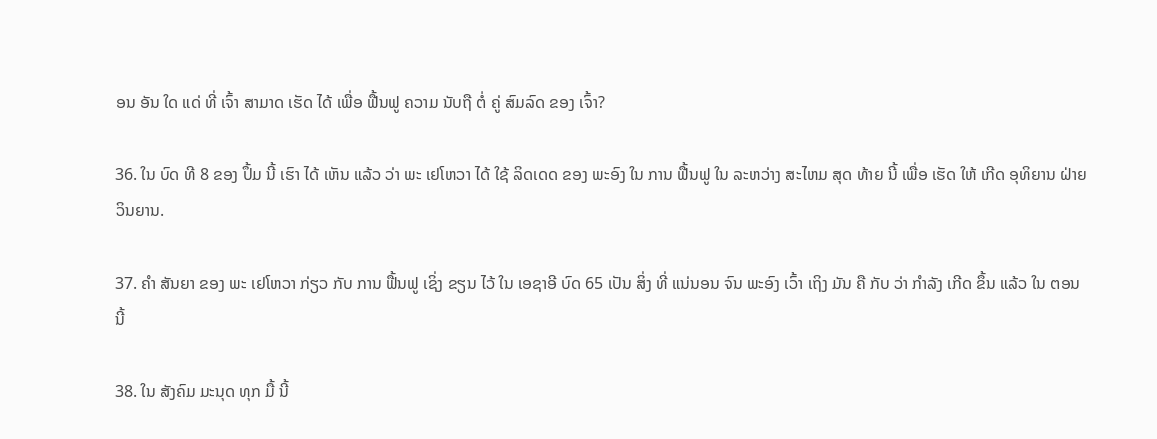ອນ ອັນ ໃດ ແດ່ ທີ່ ເຈົ້າ ສາມາດ ເຮັດ ໄດ້ ເພື່ອ ຟື້ນຟູ ຄວາມ ນັບຖື ຕໍ່ ຄູ່ ສົມລົດ ຂອງ ເຈົ້າ?

36. ໃນ ບົດ ທີ 8 ຂອງ ປຶ້ມ ນີ້ ເຮົາ ໄດ້ ເຫັນ ແລ້ວ ວ່າ ພະ ເຢໂຫວາ ໄດ້ ໃຊ້ ລິດເດດ ຂອງ ພະອົງ ໃນ ການ ຟື້ນຟູ ໃນ ລະຫວ່າງ ສະໄຫມ ສຸດ ທ້າຍ ນີ້ ເພື່ອ ເຮັດ ໃຫ້ ເກີດ ອຸທິຍານ ຝ່າຍ ວິນຍານ.

37. ຄໍາ ສັນຍາ ຂອງ ພະ ເຢໂຫວາ ກ່ຽວ ກັບ ການ ຟື້ນຟູ ເຊິ່ງ ຂຽນ ໄວ້ ໃນ ເອຊາອີ ບົດ 65 ເປັນ ສິ່ງ ທີ່ ແນ່ນອນ ຈົນ ພະອົງ ເວົ້າ ເຖິງ ມັນ ຄື ກັບ ວ່າ ກໍາລັງ ເກີດ ຂຶ້ນ ແລ້ວ ໃນ ຕອນ ນີ້

38. ໃນ ສັງຄົມ ມະນຸດ ທຸກ ມື້ ນີ້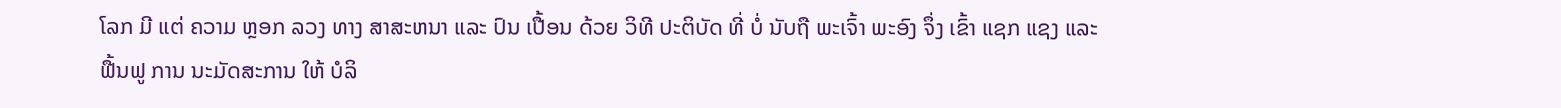ໂລກ ມີ ແຕ່ ຄວາມ ຫຼອກ ລວງ ທາງ ສາສະຫນາ ແລະ ປົນ ເປື້ອນ ດ້ວຍ ວິທີ ປະຕິບັດ ທີ່ ບໍ່ ນັບຖື ພະເຈົ້າ ພະອົງ ຈຶ່ງ ເຂົ້າ ແຊກ ແຊງ ແລະ ຟື້ນຟູ ການ ນະມັດສະການ ໃຫ້ ບໍລິ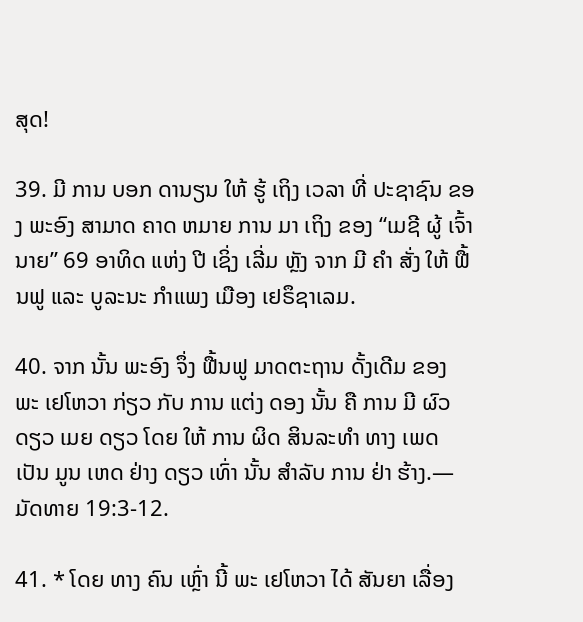ສຸດ!

39. ມີ ການ ບອກ ດານຽນ ໃຫ້ ຮູ້ ເຖິງ ເວລາ ທີ່ ປະຊາຊົນ ຂອງ ພະອົງ ສາມາດ ຄາດ ຫມາຍ ການ ມາ ເຖິງ ຂອງ “ເມຊີ ຜູ້ ເຈົ້ານາຍ” 69 ອາທິດ ແຫ່ງ ປີ ເຊິ່ງ ເລີ່ມ ຫຼັງ ຈາກ ມີ ຄໍາ ສັ່ງ ໃຫ້ ຟື້ນຟູ ແລະ ບູລະນະ ກໍາແພງ ເມືອງ ເຢຣຶຊາເລມ.

40. ຈາກ ນັ້ນ ພະອົງ ຈຶ່ງ ຟື້ນຟູ ມາດຕະຖານ ດັ້ງເດີມ ຂອງ ພະ ເຢໂຫວາ ກ່ຽວ ກັບ ການ ແຕ່ງ ດອງ ນັ້ນ ຄື ການ ມີ ຜົວ ດຽວ ເມຍ ດຽວ ໂດຍ ໃຫ້ ການ ຜິດ ສິນລະທໍາ ທາງ ເພດ ເປັນ ມູນ ເຫດ ຢ່າງ ດຽວ ເທົ່າ ນັ້ນ ສໍາລັບ ການ ຢ່າ ຮ້າງ.—ມັດທາຍ 19:3-12.

41. * ໂດຍ ທາງ ຄົນ ເຫຼົ່າ ນີ້ ພະ ເຢໂຫວາ ໄດ້ ສັນຍາ ເລື່ອງ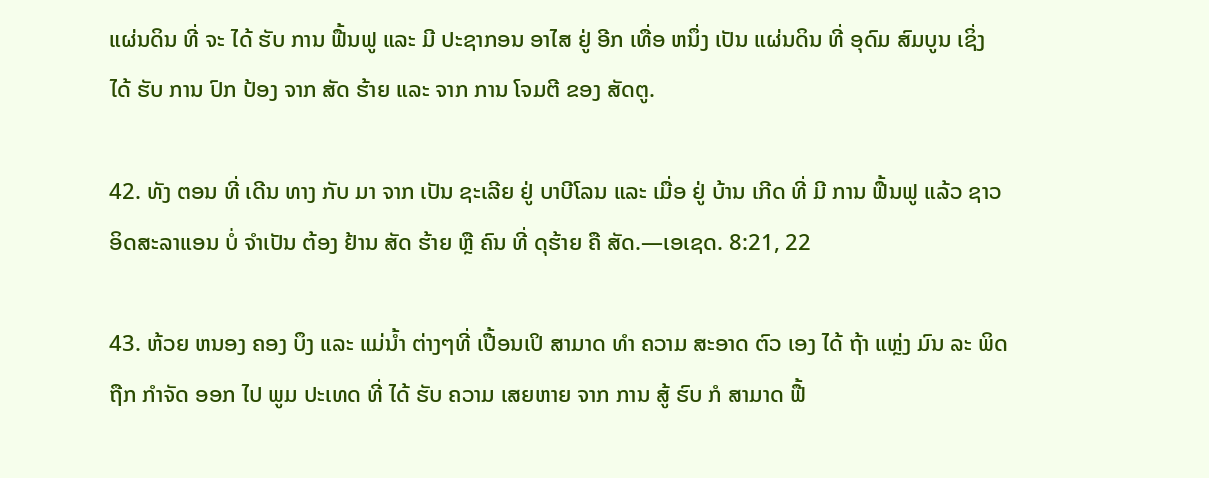ແຜ່ນດິນ ທີ່ ຈະ ໄດ້ ຮັບ ການ ຟື້ນຟູ ແລະ ມີ ປະຊາກອນ ອາໄສ ຢູ່ ອີກ ເທື່ອ ຫນຶ່ງ ເປັນ ແຜ່ນດິນ ທີ່ ອຸດົມ ສົມບູນ ເຊິ່ງ ໄດ້ ຮັບ ການ ປົກ ປ້ອງ ຈາກ ສັດ ຮ້າຍ ແລະ ຈາກ ການ ໂຈມຕີ ຂອງ ສັດຕູ.

42. ທັງ ຕອນ ທີ່ ເດີນ ທາງ ກັບ ມາ ຈາກ ເປັນ ຊະເລີຍ ຢູ່ ບາບີໂລນ ແລະ ເມື່ອ ຢູ່ ບ້ານ ເກີດ ທີ່ ມີ ການ ຟື້ນຟູ ແລ້ວ ຊາວ ອິດສະລາແອນ ບໍ່ ຈໍາເປັນ ຕ້ອງ ຢ້ານ ສັດ ຮ້າຍ ຫຼື ຄົນ ທີ່ ດຸຮ້າຍ ຄື ສັດ.—ເອເຊດ. 8:21, 22

43. ຫ້ວຍ ຫນອງ ຄອງ ບຶງ ແລະ ແມ່ນໍ້າ ຕ່າງໆທີ່ ເປື້ອນເປິ ສາມາດ ທໍາ ຄວາມ ສະອາດ ຕົວ ເອງ ໄດ້ ຖ້າ ແຫຼ່ງ ມົນ ລະ ພິດ ຖືກ ກໍາຈັດ ອອກ ໄປ ພູມ ປະເທດ ທີ່ ໄດ້ ຮັບ ຄວາມ ເສຍຫາຍ ຈາກ ການ ສູ້ ຮົບ ກໍ ສາມາດ ຟື້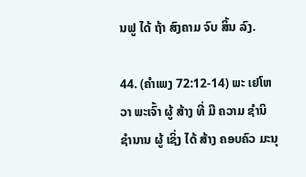ນຟູ ໄດ້ ຖ້າ ສົງຄາມ ຈົບ ສິ້ນ ລົງ.

44. (ຄໍາເພງ 72:12-14) ພະ ເຢໂຫວາ ພະເຈົ້າ ຜູ້ ສ້າງ ທີ່ ມີ ຄວາມ ຊໍານິ ຊໍານານ ຜູ້ ເຊິ່ງ ໄດ້ ສ້າງ ຄອບຄົວ ມະນຸ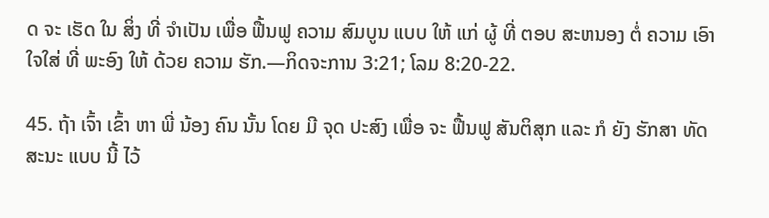ດ ຈະ ເຮັດ ໃນ ສິ່ງ ທີ່ ຈໍາເປັນ ເພື່ອ ຟື້ນຟູ ຄວາມ ສົມບູນ ແບບ ໃຫ້ ແກ່ ຜູ້ ທີ່ ຕອບ ສະຫນອງ ຕໍ່ ຄວາມ ເອົາໃຈໃສ່ ທີ່ ພະອົງ ໃຫ້ ດ້ວຍ ຄວາມ ຮັກ.—ກິດຈະການ 3:21; ໂລມ 8:20-22.

45. ຖ້າ ເຈົ້າ ເຂົ້າ ຫາ ພີ່ ນ້ອງ ຄົນ ນັ້ນ ໂດຍ ມີ ຈຸດ ປະສົງ ເພື່ອ ຈະ ຟື້ນຟູ ສັນຕິສຸກ ແລະ ກໍ ຍັງ ຮັກສາ ທັດສະນະ ແບບ ນີ້ ໄວ້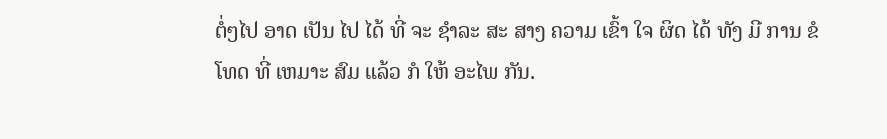ຕໍ່ໆໄປ ອາດ ເປັນ ໄປ ໄດ້ ທີ່ ຈະ ຊໍາລະ ສະ ສາງ ຄວາມ ເຂົ້າ ໃຈ ຜິດ ໄດ້ ທັງ ມີ ການ ຂໍ ໂທດ ທີ່ ເຫມາະ ສົມ ແລ້ວ ກໍ ໃຫ້ ອະໄພ ກັນ.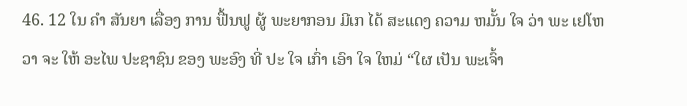46. 12 ໃນ ຄໍາ ສັນຍາ ເລື່ອງ ການ ຟື້ນຟູ ຜູ້ ພະຍາກອນ ມີເກ ໄດ້ ສະແດງ ຄວາມ ຫມັ້ນ ໃຈ ວ່າ ພະ ເຢໂຫວາ ຈະ ໃຫ້ ອະໄພ ປະຊາຊົນ ຂອງ ພະອົງ ທີ່ ປະ ໃຈ ເກົ່າ ເອົາ ໃຈ ໃຫມ່ “ໃຜ ເປັນ ພະເຈົ້າ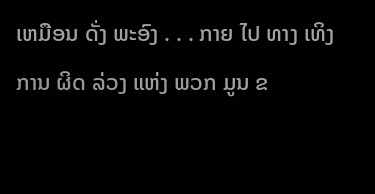ເຫມືອນ ດັ່ງ ພະອົງ . . . ກາຍ ໄປ ທາງ ເທິງ ການ ຜິດ ລ່ວງ ແຫ່ງ ພວກ ມູນ ຂ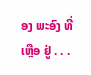ອງ ພະອົງ ທີ່ ເຫຼືອ ຢູ່ . . .